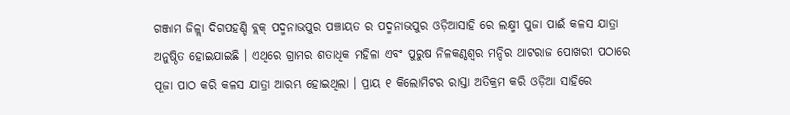ଗଞ୍ଜାମ ଜିଳ୍ଲା ଦିଗପହଣ୍ଡି ବ୍ଲକ୍ ପଦ୍ମନାଭପୁର ପଞ୍ଚାୟତ ର ପଦ୍ମନାଭପୁର ଓଡ଼ିଆସାହି ରେ ଲକ୍ଷ୍ମୀ ପୁଜା ପାଈଁ କଳସ ଯାତ୍ରା ଅନୁଷ୍ଠିତ ହୋଇଯାଇଛି । ଏଥିରେ ଗ୍ରାମର ଶତାଧିକ ମହିଳା ଏବଂ ପୁରୁଷ ନିଳକଣ୍ଠଶ୍ୱର ମନ୍ଦିର ଥାଟରାଜ ପୋଖରୀ ପଠାରେ ପୂଜା ପାଠ କରି କଳସ ଯାତ୍ରା ଆରମ୍ଭ ହୋଇଥିଲା । ପ୍ରାୟ ୧ କିଲୋମିଟର ରାସ୍ତା ଅତିକ୍ରମ କରି ଓଡ଼ିଆ ସାହିରେ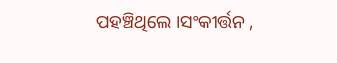ପହଞ୍ଚିଥିଲେ ।ସଂକୀର୍ତ୍ତନ ,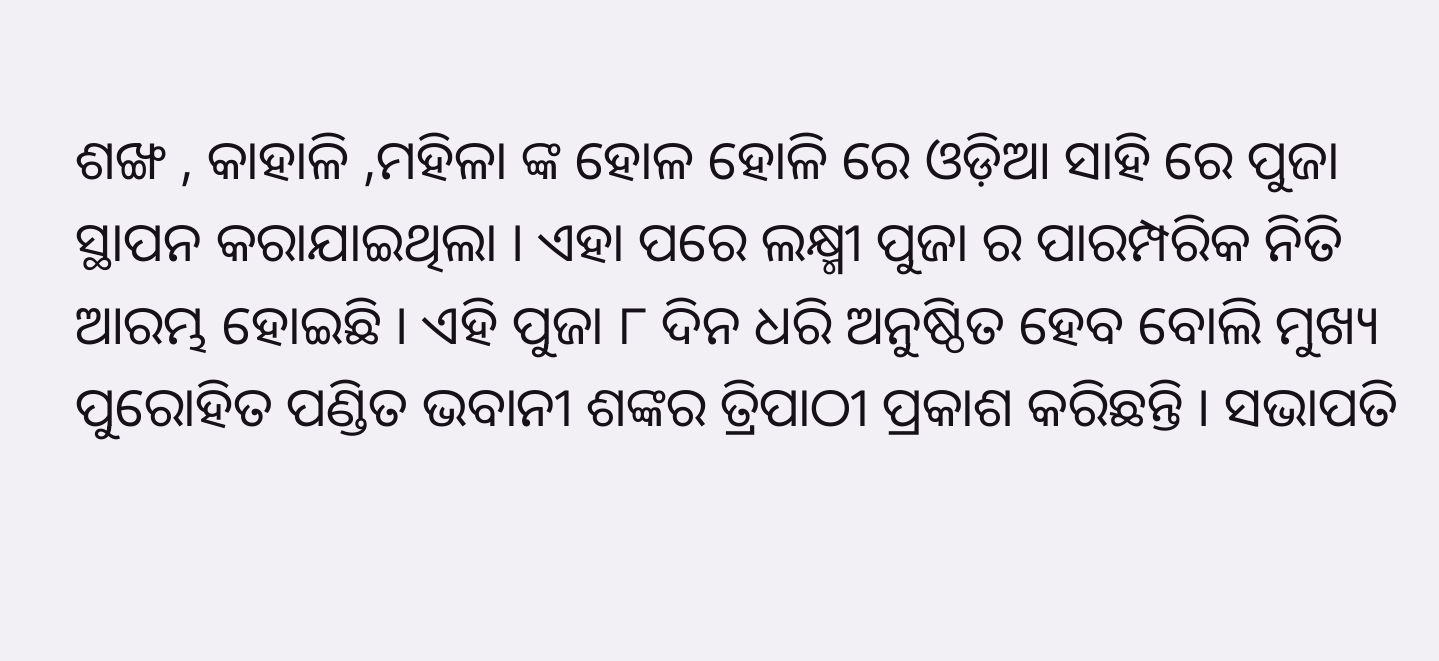ଶଙ୍ଖ , କାହାଳି ,ମହିଳା ଙ୍କ ହୋଳ ହୋଳି ରେ ଓଡ଼ିଆ ସାହି ରେ ପୁଜା ସ୍ଥାପନ କରାଯାଇଥିଲା । ଏହା ପରେ ଲକ୍ଷ୍ମୀ ପୁଜା ର ପାରମ୍ପରିକ ନିତି ଆରମ୍ଭ ହୋଇଛି । ଏହି ପୁଜା ୮ ଦିନ ଧରି ଅନୁଷ୍ଠିତ ହେବ ବୋଲି ମୁଖ୍ୟ ପୁରୋହିତ ପଣ୍ଡିତ ଭବାନୀ ଶଙ୍କର ତ୍ରିପାଠୀ ପ୍ରକାଶ କରିଛନ୍ତି । ସଭାପତି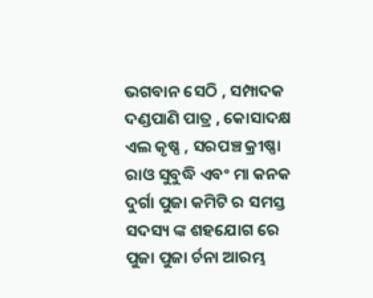ଭଗବାନ ସେଠି , ସମ୍ପାଦକ ଦଣ୍ଡପାଣି ପାତ୍ର , କୋସାଦକ୍ଷ ଏଲ କୃଷ୍ଣ , ସରପଞ୍ଚ କ୍ରୀଷ୍ଣା ରାଓ ସୁବୁଦ୍ଧି ଏବଂ ମା କନକ ଦୁର୍ଗା ପୁଜା କମିଟି ର ସମସ୍ତ ସଦସ୍ୟ ଙ୍କ ଶହଯୋଗ ରେ ପୁଜା ପୁଜା ର୍ଚନା ଆରମ୍ଭ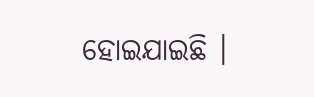ହୋଇଯାଇଛି ।